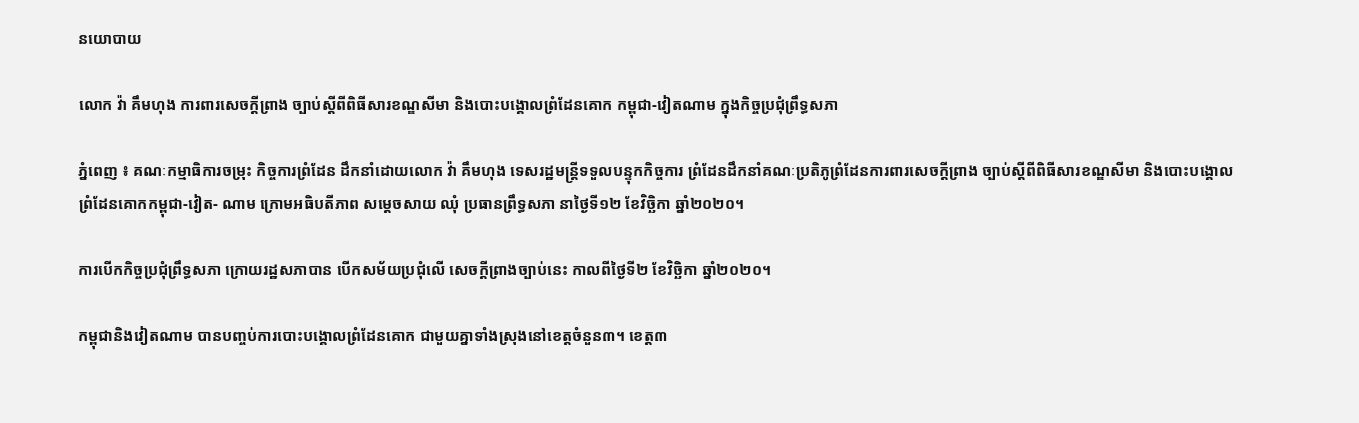នយោបាយ

លោក វ៉ា គឹមហុង ការពារសេចក្តីព្រាង ច្បាប់ស្តីពីពិធីសារខណ្ឌសីមា និងបោះបង្គោលព្រំដែនគោក កម្ពុជា-វៀតណាម ក្នុងកិច្ចប្រជុំព្រឹទ្ធសភា

ភ្នំពេញ ៖ គណៈកម្មាធិការចម្រុះ កិច្ចការព្រំដែន ដឹកនាំដោយលោក វ៉ា គឹមហុង ទេសរដ្ឋមន្រ្តីទទួលបន្ទុកកិច្ចការ ព្រំដែនដឹកនាំគណៈប្រតិភូព្រំដែនការពារសេចក្តីព្រាង ច្បាប់ស្តីពីពិធីសារខណ្ឌសីមា និងបោះបង្គោលព្រំដែនគោកកម្ពុជា-វៀត- ណាម ក្រោមអធិបតីភាព សម្តេចសាយ ឈុំ ប្រធានព្រឹទ្ធសភា នាថ្ងៃទី១២ ខែវិច្ឆិកា ឆ្នាំ២០២០។

ការបើកកិច្ចប្រជុំព្រឹទ្ធសភា ក្រោយរដ្ឋសភាបាន បើកសម័យប្រជុំលើ សេចក្តីព្រាងច្បាប់នេះ កាលពីថ្ងៃទី២ ខែវិច្ឆិកា ឆ្នាំ២០២០។

កម្ពុជានិងវៀតណាម បានបញ្ចប់ការបោះបង្គោលព្រំដែនគោក ជាមួយគ្នាទាំងស្រុងនៅខេត្តចំនួន៣។ ខេត្ត៣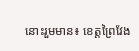នោះរួមមាន៖ ខេត្តព្រៃវែង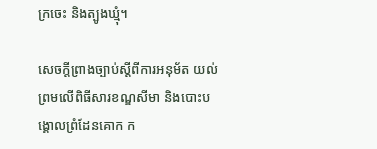ក្រចេះ និងត្បូងឃ្មុំ។

សេចក្តីព្រាងច្បាប់ស្តីពីការអនុម័ត យល់ព្រមលើពិធីសារខណ្ឌសីមា និងបោះបង្គោលព្រំដែនគោក ក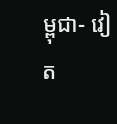ម្ពុជា- វៀត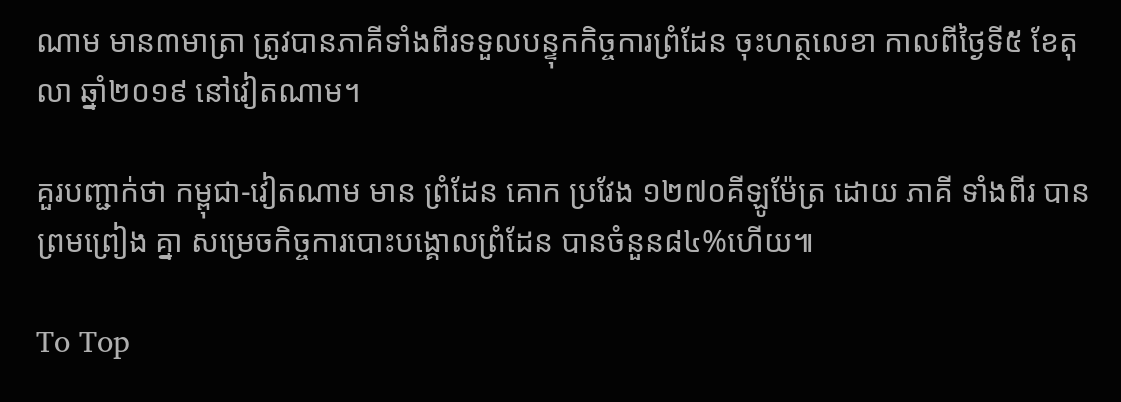ណាម មាន៣មាត្រា ត្រូវបានភាគីទាំងពីរទទួលបន្ទុកកិច្ចការព្រំដែន ចុះហត្ថលេខា កាលពីថ្ងៃទី៥ ខែតុលា ឆ្នាំ២០១៩ នៅវៀតណាម។

គួរបញ្ជាក់ថា កម្ពុជា-វៀតណាម មាន ព្រំដែន គោក ប្រវែង ១២៧០គីឡូម៉ែត្រ ដោយ ភាគី ទាំងពីរ បាន ព្រមព្រៀង គ្នា សម្រេចកិច្ចការបោះបង្គោលព្រំដែន បានចំនួន៨៤%ហើយ៕

To Top